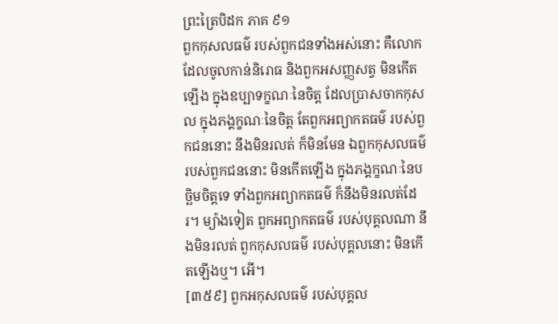ព្រះត្រៃបិដក ភាគ ៩១
ពួកកុសលធម៌ របស់ពួកជនទាំងអស់នោះ គឺលោកដែលចូលកាន់និរោធ និងពួកអសញ្ញសត្វ មិនកើតឡើង ក្នុងឧប្បាទក្ខណៈនៃចិត្ត ដែលប្រាសចាកកុសល ក្នុងភង្គក្ខណៈនៃចិត្ត តែពួកអព្យាកតធម៌ របស់ពួកជននោះ នឹងមិនរលត់ ក៏មិនមែន ឯពួកកុសលធម៌ របស់ពួកជននោះ មិនកើតឡើង ក្នុងភង្គក្ខណៈនៃបច្ឆិមចិត្តទេ ទាំងពួកអព្យាកតធម៌ ក៏នឹងមិនរលត់ដែរ។ ម្យ៉ាងទៀត ពួកអព្យាកតធម៌ របស់បុគ្គលណា នឹងមិនរលត់ ពួកកុសលធម៌ របស់បុគ្គលនោះ មិនកើតឡើងឬ។ អើ។
[៣៥៩] ពួកអកុសលធម៌ របស់បុគ្គល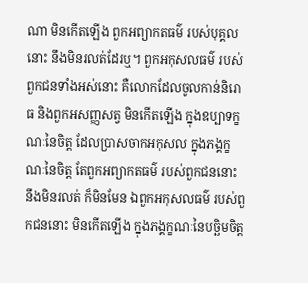ណា មិនកើតឡើង ពួកអព្យាកតធម៌ របស់បុគ្គលនោះ នឹងមិនរលត់ដែរឬ។ ពួកអកុសលធម៌ របស់ពួកជនទាំងអស់នោះ គឺលោកដែលចូលកាន់និរោធ និងពួកអសញ្ញសត្វ មិនកើតឡើង ក្នុងឧប្បាទក្ខណៈនៃចិត្ត ដែលប្រាសចាកអកុសល ក្នុងភង្គក្ខណៈនៃចិត្ត តែពួកអព្យាកតធម៌ របស់ពួកជននោះ នឹងមិនរលត់ ក៏មិនមែន ឯពួកអកុសលធម៌ របស់ពួកជននោះ មិនកើតឡើង ក្នុងភង្គក្ខណៈនៃបច្ឆិមចិត្ត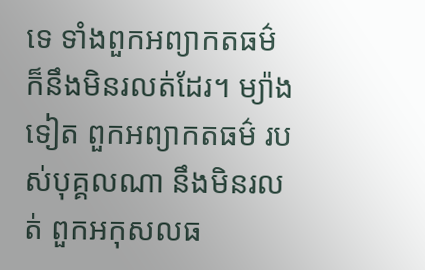ទេ ទាំងពួកអព្យាកតធម៌ ក៏នឹងមិនរលត់ដែរ។ ម្យ៉ាងទៀត ពួកអព្យាកតធម៌ របស់បុគ្គលណា នឹងមិនរលត់ ពួកអកុសលធ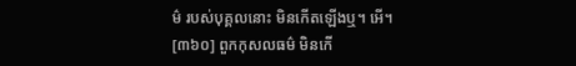ម៌ របស់បុគ្គលនោះ មិនកើតឡើងឬ។ អើ។
[៣៦០] ពួកកុសលធម៌ មិនកើ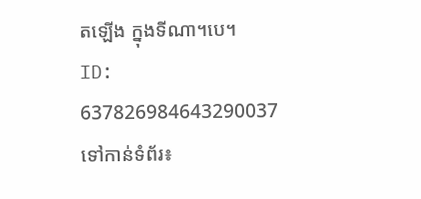តឡើង ក្នុងទីណា។បេ។
ID: 637826984643290037
ទៅកាន់ទំព័រ៖